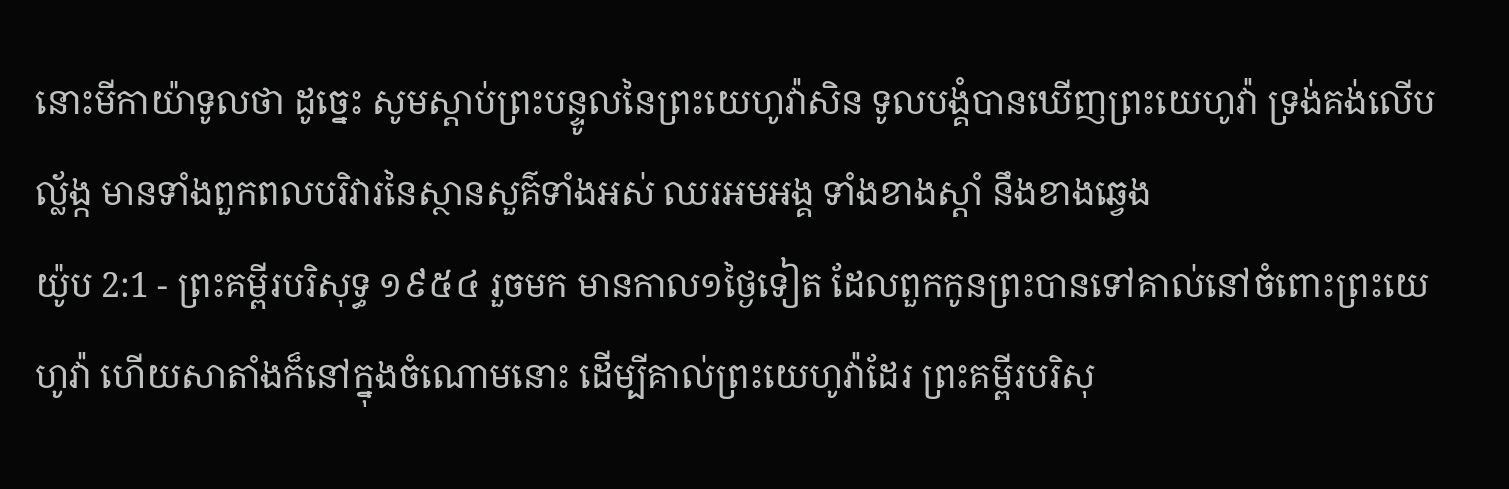នោះមីកាយ៉ាទូលថា ដូច្នេះ សូមស្តាប់ព្រះបន្ទូលនៃព្រះយេហូវ៉ាសិន ទូលបង្គំបានឃើញព្រះយេហូវ៉ា ទ្រង់គង់លើបល្ល័ង្ក មានទាំងពួកពលបរិវារនៃស្ថានសួគ៌ទាំងអស់ ឈរអមអង្គ ទាំងខាងស្តាំ នឹងខាងឆ្វេង
យ៉ូប 2:1 - ព្រះគម្ពីរបរិសុទ្ធ ១៩៥៤ រួចមក មានកាល១ថ្ងៃទៀត ដែលពួកកូនព្រះបានទៅគាល់នៅចំពោះព្រះយេហូវ៉ា ហើយសាតាំងក៏នៅក្នុងចំណោមនោះ ដើម្បីគាល់ព្រះយេហូវ៉ាដែរ ព្រះគម្ពីរបរិសុ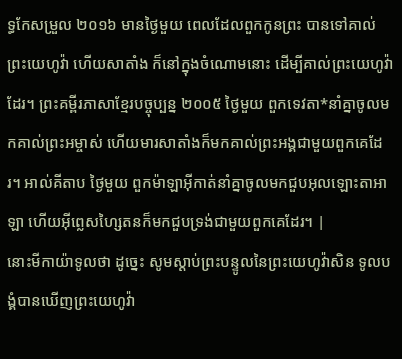ទ្ធកែសម្រួល ២០១៦ មានថ្ងៃមួយ ពេលដែលពួកកូនព្រះ បានទៅគាល់ព្រះយេហូវ៉ា ហើយសាតាំង ក៏នៅក្នុងចំណោមនោះ ដើម្បីគាល់ព្រះយេហូវ៉ាដែរ។ ព្រះគម្ពីរភាសាខ្មែរបច្ចុប្បន្ន ២០០៥ ថ្ងៃមួយ ពួកទេវតា*នាំគ្នាចូលមកគាល់ព្រះអម្ចាស់ ហើយមារសាតាំងក៏មកគាល់ព្រះអង្គជាមួយពួកគេដែរ។ អាល់គីតាប ថ្ងៃមួយ ពួកម៉ាឡាអ៊ីកាត់នាំគ្នាចូលមកជួបអុលឡោះតាអាឡា ហើយអ៊ីព្លេសហ្សៃតនក៏មកជួបទ្រង់ជាមួយពួកគេដែរ។ |
នោះមីកាយ៉ាទូលថា ដូច្នេះ សូមស្តាប់ព្រះបន្ទូលនៃព្រះយេហូវ៉ាសិន ទូលបង្គំបានឃើញព្រះយេហូវ៉ា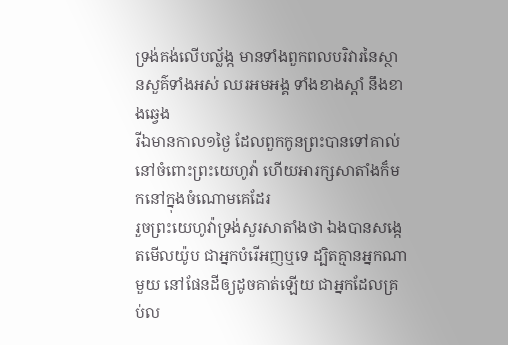ទ្រង់គង់លើបល្ល័ង្ក មានទាំងពួកពលបរិវារនៃស្ថានសួគ៌ទាំងអស់ ឈរអមអង្គ ទាំងខាងស្តាំ នឹងខាងឆ្វេង
រីឯមានកាល១ថ្ងៃ ដែលពួកកូនព្រះបានទៅគាល់នៅចំពោះព្រះយេហូវ៉ា ហើយអារក្សសាតាំងក៏មកនៅក្នុងចំណោមគេដែរ
រួចព្រះយេហូវ៉ាទ្រង់សួរសាតាំងថា ឯងបានសង្កេតមើលយ៉ូប ជាអ្នកបំរើអញឬទេ ដ្បិតគ្មានអ្នកណាមួយ នៅផែនដីឲ្យដូចគាត់ឡើយ ជាអ្នកដែលគ្រប់ល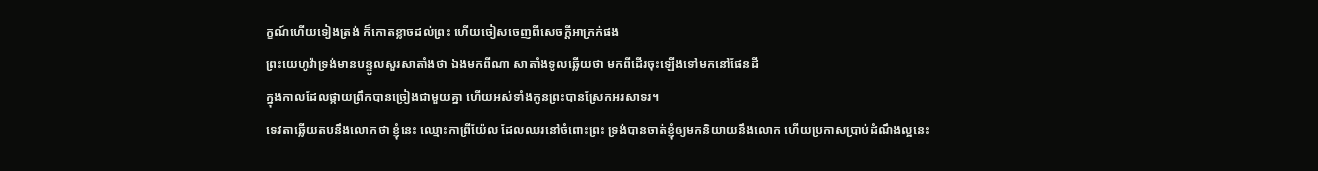ក្ខណ៍ហើយទៀងត្រង់ ក៏កោតខ្លាចដល់ព្រះ ហើយចៀសចេញពីសេចក្ដីអាក្រក់ផង
ព្រះយេហូវ៉ាទ្រង់មានបន្ទូលសួរសាតាំងថា ឯងមកពីណា សាតាំងទូលឆ្លើយថា មកពីដើរចុះឡើងទៅមកនៅផែនដី
ក្នុងកាលដែលផ្កាយព្រឹកបានច្រៀងជាមួយគ្នា ហើយអស់ទាំងកូនព្រះបានស្រែកអរសាទរ។
ទេវតាឆ្លើយតបនឹងលោកថា ខ្ញុំនេះ ឈ្មោះកាព្រីយ៉ែល ដែលឈរនៅចំពោះព្រះ ទ្រង់បានចាត់ខ្ញុំឲ្យមកនិយាយនឹងលោក ហើយប្រកាសប្រាប់ដំណឹងល្អនេះ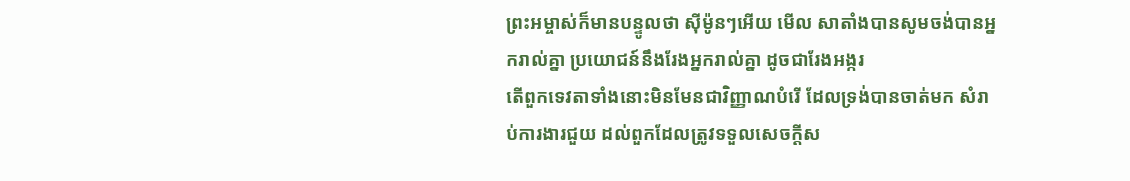ព្រះអម្ចាស់ក៏មានបន្ទូលថា ស៊ីម៉ូនៗអើយ មើល សាតាំងបានសូមចង់បានអ្នករាល់គ្នា ប្រយោជន៍នឹងរែងអ្នករាល់គ្នា ដូចជារែងអង្ករ
តើពួកទេវតាទាំងនោះមិនមែនជាវិញ្ញាណបំរើ ដែលទ្រង់បានចាត់មក សំរាប់ការងារជួយ ដល់ពួកដែលត្រូវទទួលសេចក្ដីស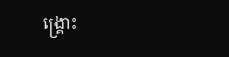ង្គ្រោះ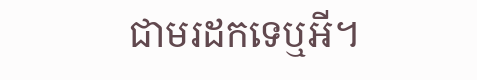ជាមរដកទេឬអី។